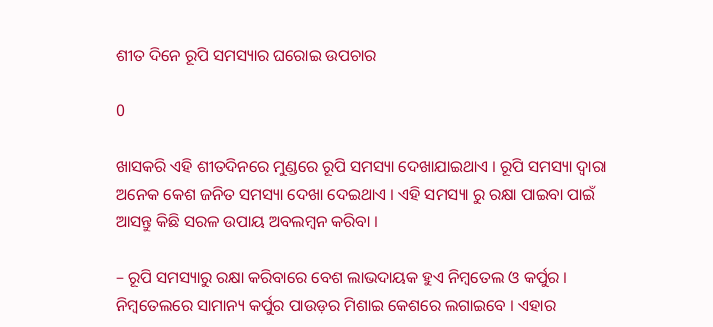ଶୀତ ଦିନେ ରୂପି ସମସ୍ୟାର ଘରୋଇ ଉପଚାର

0

ଖାସକରି ଏହି ଶୀତଦିନରେ ମୁଣ୍ଡରେ ରୂପି ସମସ୍ୟା ଦେଖାଯାଇଥାଏ । ରୂପି ସମସ୍ୟା ଦ୍ୱାରା ଅନେକ କେଶ ଜନିତ ସମସ୍ୟା ଦେଖା ଦେଇଥାଏ । ଏହି ସମସ୍ୟା ରୁ ରକ୍ଷା ପାଇବା ପାଇଁ ଆସନ୍ତୁ କିଛି ସରଳ ଉପାୟ ଅବଲମ୍ବନ କରିବା ।

– ରୂପି ସମସ୍ୟାରୁ ରକ୍ଷା କରିବାରେ ବେଶ ଲାଭଦାୟକ ହୁଏ ନିମ୍ବତେଲ ଓ କର୍ପୁର । ନିମ୍ବତେଲରେ ସାମାନ୍ୟ କର୍ପୁର ପାଉଡ଼ର ମିଶାଇ କେଶରେ ଲଗାଇବେ । ଏହାର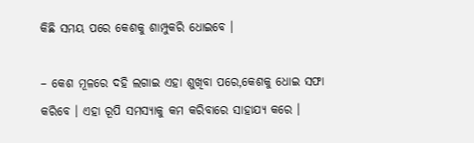କିଛି ସମୟ ପରେ କେଶକୁ ଶାମ୍ପୁକରି ଧୋଇବେ ।

– କେଶ ମୂଳରେ ଦହି ଲଗାଇ ଏହା ଶୁଖିବା ପରେ,କେଶକୁ ଧୋଇ ସଫା କରିବେ । ଏହା ରୂପି ସମସ୍ୟାକୁ କମ କରିବାରେ ସାହାଯ୍ୟ କରେ ।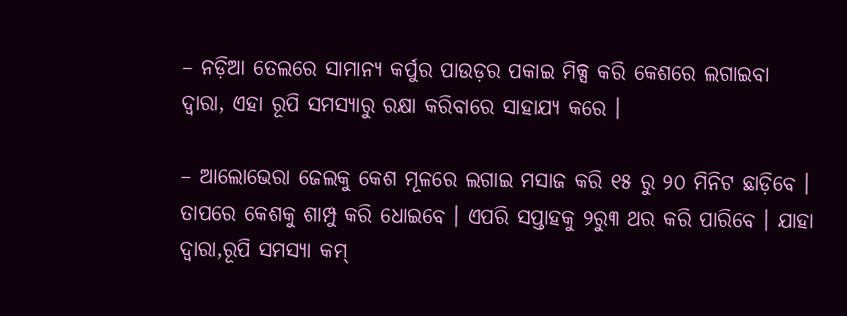– ନଡ଼ିଆ ତେଲରେ ସାମାନ୍ୟ କର୍ପୁର ପାଉଡ଼ର ପକାଇ ମିକ୍ସ କରି କେଶରେ ଲଗାଇବା ଦ୍ୱାରା, ଏହା ରୂପି ସମସ୍ୟାରୁ ରକ୍ଷା କରିବାରେ ସାହାଯ୍ୟ କରେ ।

– ଆଲୋଭେରା ଜେଲକୁ କେଶ ମୂଳରେ ଲଗାଇ ମସାଜ କରି ୧୫ ରୁ ୨୦ ମିନିଟ ଛାଡ଼ିବେ । ତାପରେ କେଶକୁ ଶାମ୍ପୁ କରି ଧୋଇବେ । ଏପରି ସପ୍ତାହକୁ ୨ରୁ୩ ଥର କରି ପାରିବେ । ଯାହା ଦ୍ୱାରା,ରୂପି ସମସ୍ୟା କମ୍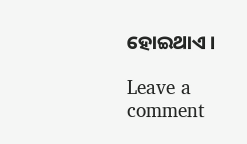ହୋଇଥାଏ ।

Leave a comment